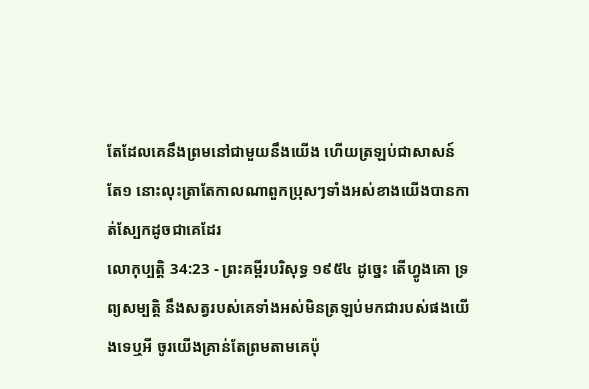តែដែលគេនឹងព្រមនៅជាមួយនឹងយើង ហើយត្រឡប់ជាសាសន៍តែ១ នោះលុះត្រាតែកាលណាពួកប្រុសៗទាំងអស់ខាងយើងបានកាត់ស្បែកដូចជាគេដែរ
លោកុប្បត្តិ 34:23 - ព្រះគម្ពីរបរិសុទ្ធ ១៩៥៤ ដូច្នេះ តើហ្វូងគោ ទ្រព្យសម្បត្តិ នឹងសត្វរបស់គេទាំងអស់មិនត្រឡប់មកជារបស់ផងយើងទេឬអី ចូរយើងគ្រាន់តែព្រមតាមគេប៉ុ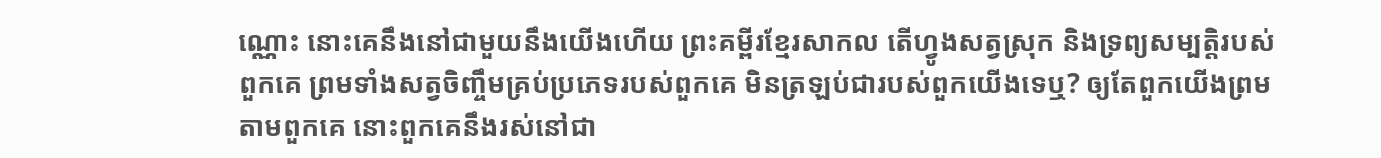ណ្ណោះ នោះគេនឹងនៅជាមួយនឹងយើងហើយ ព្រះគម្ពីរខ្មែរសាកល តើហ្វូងសត្វស្រុក និងទ្រព្យសម្បត្តិរបស់ពួកគេ ព្រមទាំងសត្វចិញ្ចឹមគ្រប់ប្រភេទរបស់ពួកគេ មិនត្រឡប់ជារបស់ពួកយើងទេឬ? ឲ្យតែពួកយើងព្រមតាមពួកគេ នោះពួកគេនឹងរស់នៅជា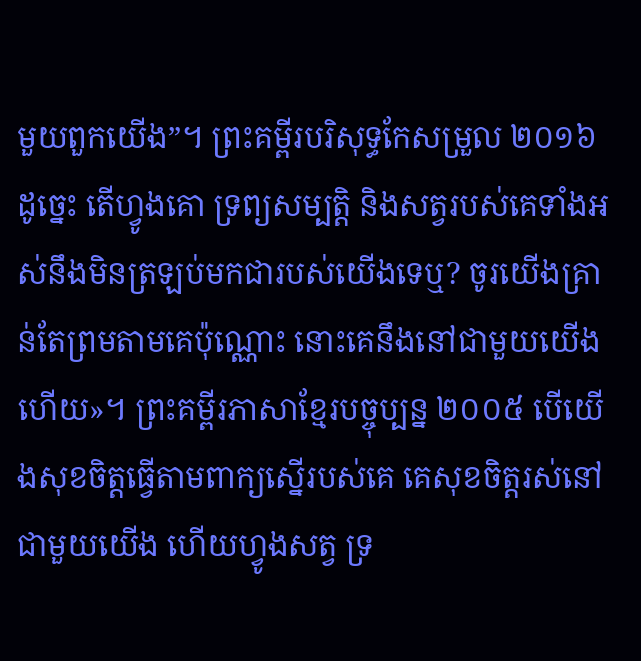មួយពួកយើង”។ ព្រះគម្ពីរបរិសុទ្ធកែសម្រួល ២០១៦ ដូច្នេះ តើហ្វូងគោ ទ្រព្យសម្បត្តិ និងសត្វរបស់គេទាំងអស់នឹងមិនត្រឡប់មកជារបស់យើងទេឬ? ចូរយើងគ្រាន់តែព្រមតាមគេប៉ុណ្ណោះ នោះគេនឹងនៅជាមួយយើងហើយ»។ ព្រះគម្ពីរភាសាខ្មែរបច្ចុប្បន្ន ២០០៥ បើយើងសុខចិត្តធ្វើតាមពាក្យស្នើរបស់គេ គេសុខចិត្តរស់នៅជាមួយយើង ហើយហ្វូងសត្វ ទ្រ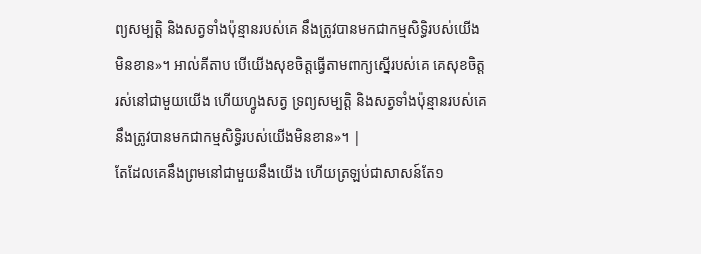ព្យសម្បត្តិ និងសត្វទាំងប៉ុន្មានរបស់គេ នឹងត្រូវបានមកជាកម្មសិទ្ធិរបស់យើងមិនខាន»។ អាល់គីតាប បើយើងសុខចិត្តធ្វើតាមពាក្យស្នើរបស់គេ គេសុខចិត្តរស់នៅជាមួយយើង ហើយហ្វូងសត្វ ទ្រព្យសម្បត្តិ និងសត្វទាំងប៉ុន្មានរបស់គេ នឹងត្រូវបានមកជាកម្មសិទ្ធិរបស់យើងមិនខាន»។ |
តែដែលគេនឹងព្រមនៅជាមួយនឹងយើង ហើយត្រឡប់ជាសាសន៍តែ១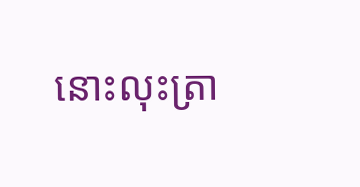នោះលុះត្រា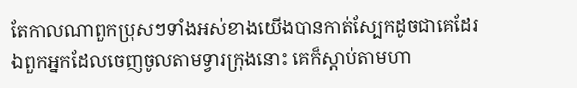តែកាលណាពួកប្រុសៗទាំងអស់ខាងយើងបានកាត់ស្បែកដូចជាគេដែរ
ឯពួកអ្នកដែលចេញចូលតាមទ្វារក្រុងនោះ គេក៏ស្តាប់តាមហា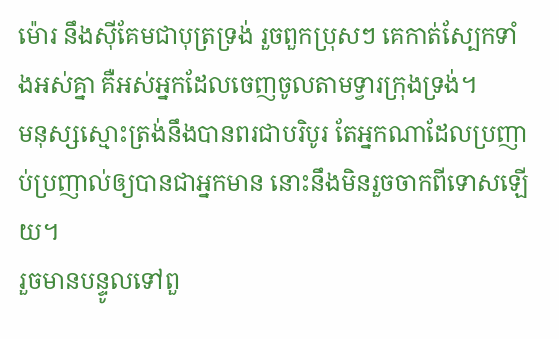ម៉ោរ នឹងស៊ីគែមជាបុត្រទ្រង់ រួចពួកប្រុសៗ គេកាត់ស្បែកទាំងអស់គ្នា គឺអស់អ្នកដែលចេញចូលតាមទ្វារក្រុងទ្រង់។
មនុស្សស្មោះត្រង់នឹងបានពរជាបរិបូរ តែអ្នកណាដែលប្រញាប់ប្រញាល់ឲ្យបានជាអ្នកមាន នោះនឹងមិនរួចចាកពីទោសឡើយ។
រួចមានបន្ទូលទៅពួ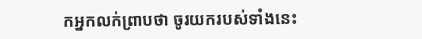កអ្នកលក់ព្រាបថា ចូរយករបស់ទាំងនេះ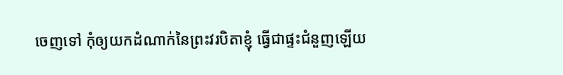ចេញទៅ កុំឲ្យយកដំណាក់នៃព្រះវរបិតាខ្ញុំ ធ្វើជាផ្ទះជំនួញឡើយ